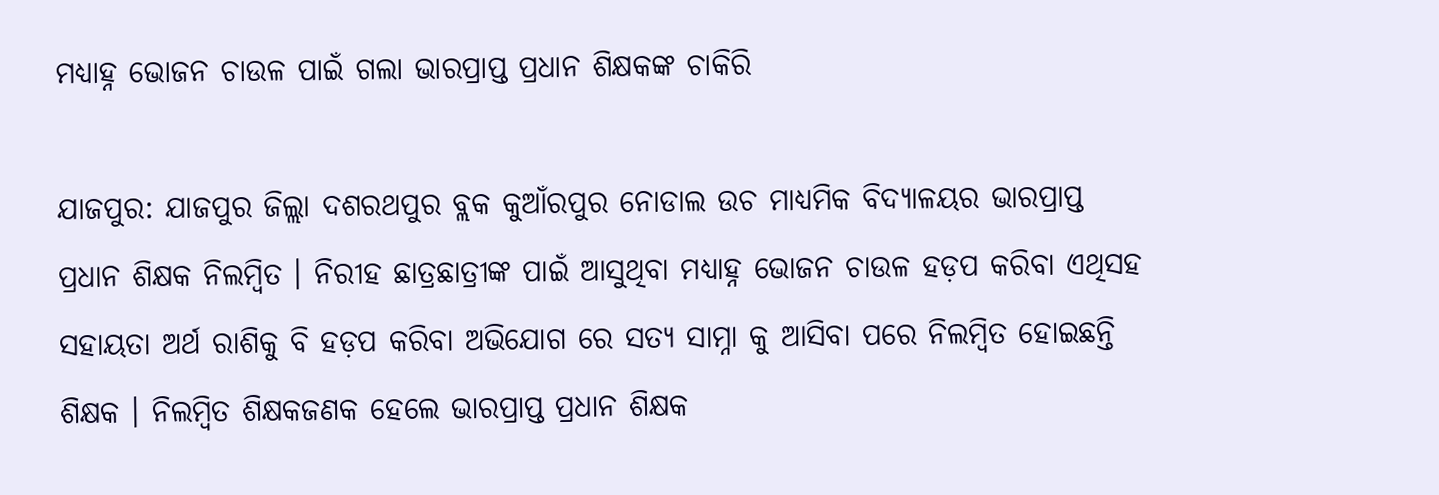ମଧ୍ୟାହ୍ନ ଭୋଜନ ଚାଉଳ ପାଇଁ ଗଲା ଭାରପ୍ରାପ୍ତ ପ୍ରଧାନ ଶିକ୍ଷକଙ୍କ ଚାକିରି

ଯାଜପୁର: ଯାଜପୁର ଜିଲ୍ଲା ଦଶରଥପୁର ବ୍ଲକ କୁଆଁରପୁର ନୋଡାଲ ଉଚ ମାଧ୍ୟମିକ ବିଦ୍ୟାଳୟର ଭାରପ୍ରାପ୍ତ ପ୍ରଧାନ ଶିକ୍ଷକ ନିଲମ୍ବିତ । ନିରୀହ ଛାତ୍ରଛାତ୍ରୀଙ୍କ ପାଇଁ ଆସୁଥିବା ମଧ୍ୟାହ୍ନ ଭୋଜନ ଚାଉଳ ହଡ଼ପ କରିବା ଏଥିସହ ସହାୟତା ଅର୍ଥ ରାଶିକୁ ବି ହଡ଼ପ କରିବା ଅଭିଯୋଗ ରେ ସତ୍ୟ ସାମ୍ନା କୁ ଆସିବା ପରେ ନିଲମ୍ବିତ ହୋଇଛନ୍ତି ଶିକ୍ଷକ । ନିଲମ୍ବିତ ଶିକ୍ଷକଜଣକ ହେଲେ ଭାରପ୍ରାପ୍ତ ପ୍ରଧାନ ଶିକ୍ଷକ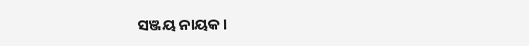ସଞ୍ଜୟ ନାୟକ ।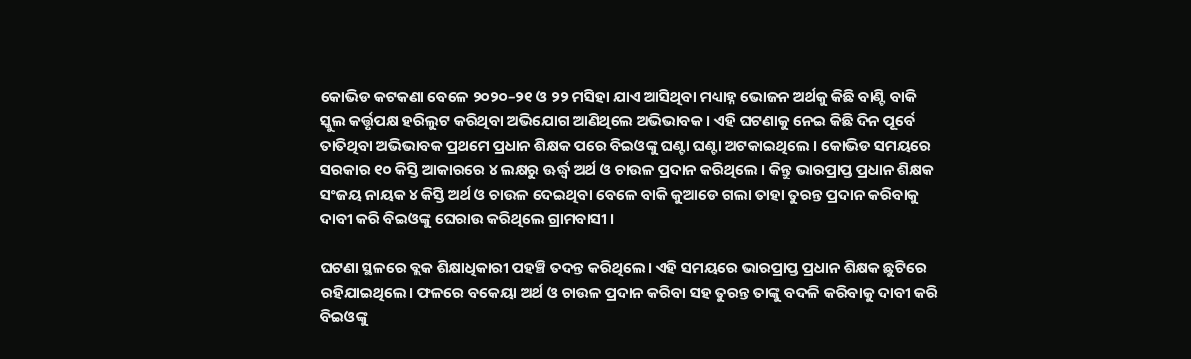କୋଭିଡ କଟକଣା ବେଳେ ୨୦୨୦–୨୧ ଓ ୨୨ ମସିହା ଯାଏ ଆସିଥିବା ମଧ୍ୟାହ୍ନ ଭୋଜନ ଅର୍ଥକୁ କିଛି ବାଣ୍ଟି ବାକି ସ୍କୁଲ କର୍ତ୍ତୃପକ୍ଷ ହରିଲୁଟ କରିଥିବା ଅଭିଯୋଗ ଆଣିଥିଲେ ଅଭିଭାବକ । ଏହି ଘଟଣାକୁ ନେଇ କିଛି ଦିନ ପୂର୍ବେ ତାତିଥିବା ଅଭିଭାବକ ପ୍ରଥମେ ପ୍ରଧାନ ଶିକ୍ଷକ ପରେ ବିଇଓଙ୍କୁ ଘଣ୍ଟା ଘଣ୍ଟା ଅଟକାଇଥିଲେ । କୋଭିଡ ସମୟରେ ସରକାର ୧୦ କିସ୍ତି ଆକାରରେ ୪ ଲକ୍ଷରୁ ଊର୍ଦ୍ଧ୍ୱ ଅର୍ଥ ଓ ଚାଉଳ ପ୍ରଦାନ କରିଥିଲେ । କିନ୍ତୁ ଭାରପ୍ରାପ୍ତ ପ୍ରଧାନ ଶିକ୍ଷକ ସଂଜୟ ନାୟକ ୪ କିସ୍ତି ଅର୍ଥ ଓ ଚାଉଳ ଦେଇଥିବା ବେଳେ ବାକି କୁଆଡେ ଗଲା ତାହା ତୁରନ୍ତ ପ୍ରଦାନ କରିବାକୁ ଦାବୀ କରି ବିଇଓଙ୍କୁ ଘେରାଉ କରିଥିଲେ ଗ୍ରାମବାସୀ ।

ଘଟଣା ସ୍ଥଳରେ ବ୍ଲକ ଶିକ୍ଷାଧିକାରୀ ପହଞ୍ଚି ତଦନ୍ତ କରିଥିଲେ। ଏହି ସମୟରେ ଭାରପ୍ରାପ୍ତ ପ୍ରଧାନ ଶିକ୍ଷକ ଛୁଟିରେ ରହିଯାଇଥିଲେ। ଫଳରେ ବକେୟା ଅର୍ଥ ଓ ଚାଉଳ ପ୍ରଦାନ କରିବା ସହ ତୁରନ୍ତ ତାଙ୍କୁ ବଦଳି କରିବାକୁ ଦାବୀ କରି ବିଇଓଙ୍କୁ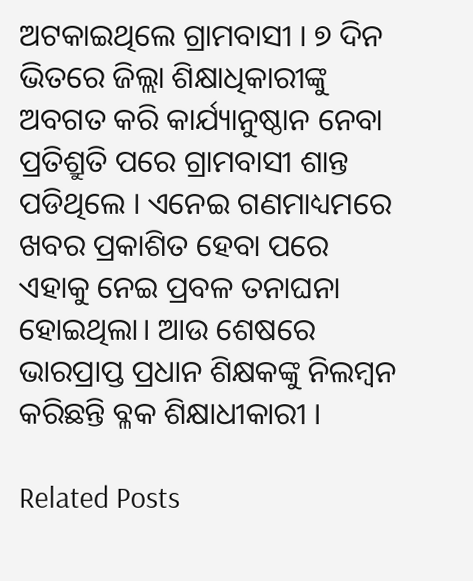ଅଟକାଇଥିଲେ ଗ୍ରାମବାସୀ । ୭ ଦିନ ଭିତରେ ଜିଲ୍ଲା ଶିକ୍ଷାଧିକାରୀଙ୍କୁ ଅବଗତ କରି କାର୍ଯ୍ୟାନୁଷ୍ଠାନ ନେବା ପ୍ରତିଶ୍ରୁତି ପରେ ଗ୍ରାମବାସୀ ଶାନ୍ତ ପଡିଥିଲେ । ଏନେଇ ଗଣମାଧ୍ୟମରେ ଖବର ପ୍ରକାଶିତ ହେବା ପରେ ଏହାକୁ ନେଇ ପ୍ରବଳ ତନାଘନା ହୋଇଥିଲା। ଆଉ ଶେଷରେ ଭାରପ୍ରାପ୍ତ ପ୍ରଧାନ ଶିକ୍ଷକଙ୍କୁ ନିଲମ୍ବନ କରିଛନ୍ତି ବ୍ଳକ ଶିକ୍ଷାଧୀକାରୀ ।

Related Posts